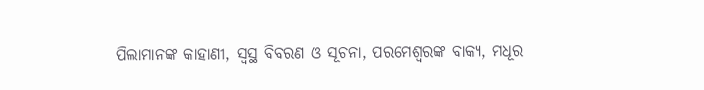ପିଲାମାନଙ୍କ କାହାଣୀ, ସ୍ଵସ୍ଥ ବିବରଣ ଓ ସୂଚନା, ପରମେଶ୍ଵରଙ୍କ ବାକ୍ୟ, ମଧୂର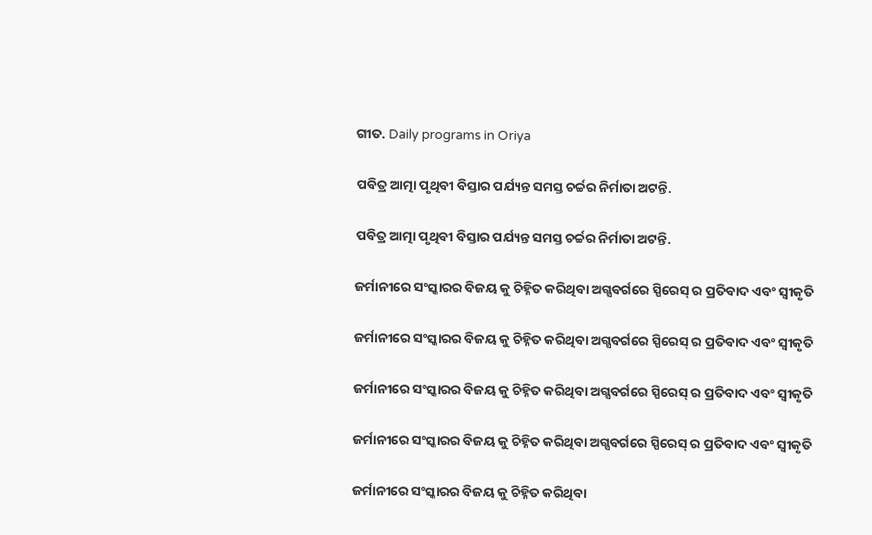ଗୀତ. Daily programs in Oriya

ପବିତ୍ର ଆତ୍ମା ପୃଥିବୀ ବିସ୍ତାର ପର୍ଯ୍ୟନ୍ତ ସମସ୍ତ ଚର୍ଚ୍ଚର ନିର୍ମାତା ଅଟନ୍ତି.

ପବିତ୍ର ଆତ୍ମା ପୃଥିବୀ ବିସ୍ତାର ପର୍ଯ୍ୟନ୍ତ ସମସ୍ତ ଚର୍ଚ୍ଚର ନିର୍ମାତା ଅଟନ୍ତି.

ଜର୍ମାନୀରେ ସଂସ୍କାରର ବିଜୟ କୁ ଚିହ୍ନିତ କରିଥିବା ଅଗ୍ସବର୍ଗରେ ସ୍ପିରେସ୍ ର ପ୍ରତିବାଦ ଏବଂ ସ୍ୱୀକୃତି

ଜର୍ମାନୀରେ ସଂସ୍କାରର ବିଜୟ କୁ ଚିହ୍ନିତ କରିଥିବା ଅଗ୍ସବର୍ଗରେ ସ୍ପିରେସ୍ ର ପ୍ରତିବାଦ ଏବଂ ସ୍ୱୀକୃତି

ଜର୍ମାନୀରେ ସଂସ୍କାରର ବିଜୟ କୁ ଚିହ୍ନିତ କରିଥିବା ଅଗ୍ସବର୍ଗରେ ସ୍ପିରେସ୍ ର ପ୍ରତିବାଦ ଏବଂ ସ୍ୱୀକୃତି

ଜର୍ମାନୀରେ ସଂସ୍କାରର ବିଜୟ କୁ ଚିହ୍ନିତ କରିଥିବା ଅଗ୍ସବର୍ଗରେ ସ୍ପିରେସ୍ ର ପ୍ରତିବାଦ ଏବଂ ସ୍ୱୀକୃତି

ଜର୍ମାନୀରେ ସଂସ୍କାରର ବିଜୟ କୁ ଚିହ୍ନିତ କରିଥିବା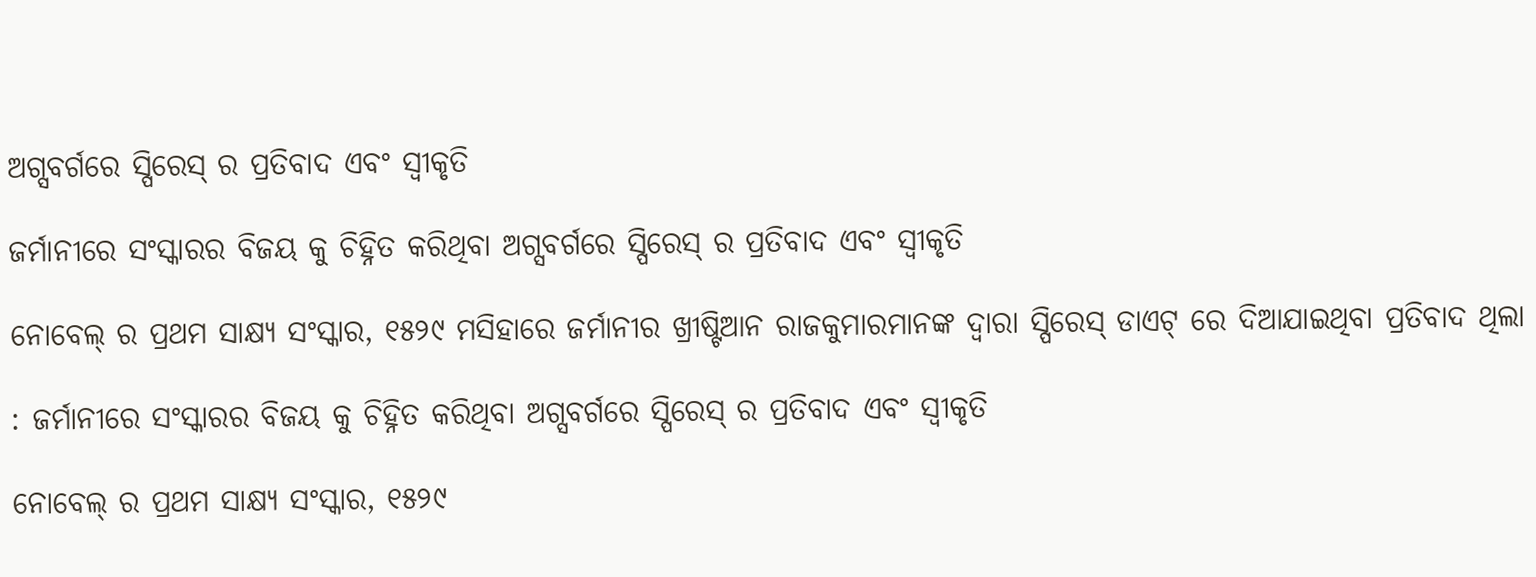ଅଗ୍ସବର୍ଗରେ ସ୍ପିରେସ୍ ର ପ୍ରତିବାଦ ଏବଂ ସ୍ୱୀକୃତି

ଜର୍ମାନୀରେ ସଂସ୍କାରର ବିଜୟ କୁ ଚିହ୍ନିତ କରିଥିବା ଅଗ୍ସବର୍ଗରେ ସ୍ପିରେସ୍ ର ପ୍ରତିବାଦ ଏବଂ ସ୍ୱୀକୃତି

ନୋବେଲ୍ ର ପ୍ରଥମ ସାକ୍ଷ୍ୟ ସଂସ୍କାର, ୧୫୨୯ ମସିହାରେ ଜର୍ମାନୀର ଖ୍ରୀଷ୍ଟିଆନ ରାଜକୁମାରମାନଙ୍କ ଦ୍ୱାରା ସ୍ପିରେସ୍ ଡାଏଟ୍ ରେ ଦିଆଯାଇଥିବା ପ୍ରତିବାଦ ଥିଲା

: ଜର୍ମାନୀରେ ସଂସ୍କାରର ବିଜୟ କୁ ଚିହ୍ନିତ କରିଥିବା ଅଗ୍ସବର୍ଗରେ ସ୍ପିରେସ୍ ର ପ୍ରତିବାଦ ଏବଂ ସ୍ୱୀକୃତି

ନୋବେଲ୍ ର ପ୍ରଥମ ସାକ୍ଷ୍ୟ ସଂସ୍କାର, ୧୫୨୯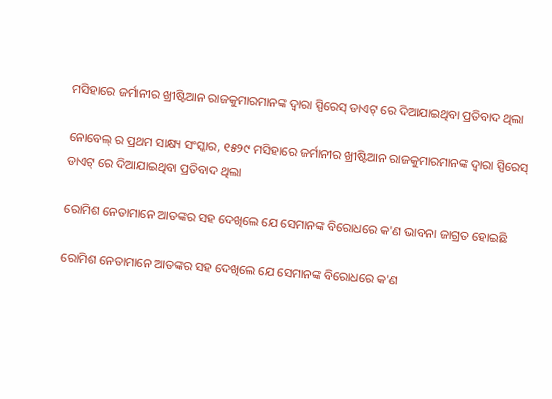ମସିହାରେ ଜର୍ମାନୀର ଖ୍ରୀଷ୍ଟିଆନ ରାଜକୁମାରମାନଙ୍କ ଦ୍ୱାରା ସ୍ପିରେସ୍ ଡାଏଟ୍ ରେ ଦିଆଯାଇଥିବା ପ୍ରତିବାଦ ଥିଲା

ନୋବେଲ୍ ର ପ୍ରଥମ ସାକ୍ଷ୍ୟ ସଂସ୍କାର, ୧୫୨୯ ମସିହାରେ ଜର୍ମାନୀର ଖ୍ରୀଷ୍ଟିଆନ ରାଜକୁମାରମାନଙ୍କ ଦ୍ୱାରା ସ୍ପିରେସ୍ ଡାଏଟ୍ ରେ ଦିଆଯାଇଥିବା ପ୍ରତିବାଦ ଥିଲା

ରୋମିଶ ନେତାମାନେ ଆତଙ୍କର ସହ ଦେଖିଲେ ଯେ ସେମାନଙ୍କ ବିରୋଧରେ କ'ଣ ଭାବନା ଜାଗ୍ରତ ହୋଇଛି

ରୋମିଶ ନେତାମାନେ ଆତଙ୍କର ସହ ଦେଖିଲେ ଯେ ସେମାନଙ୍କ ବିରୋଧରେ କ'ଣ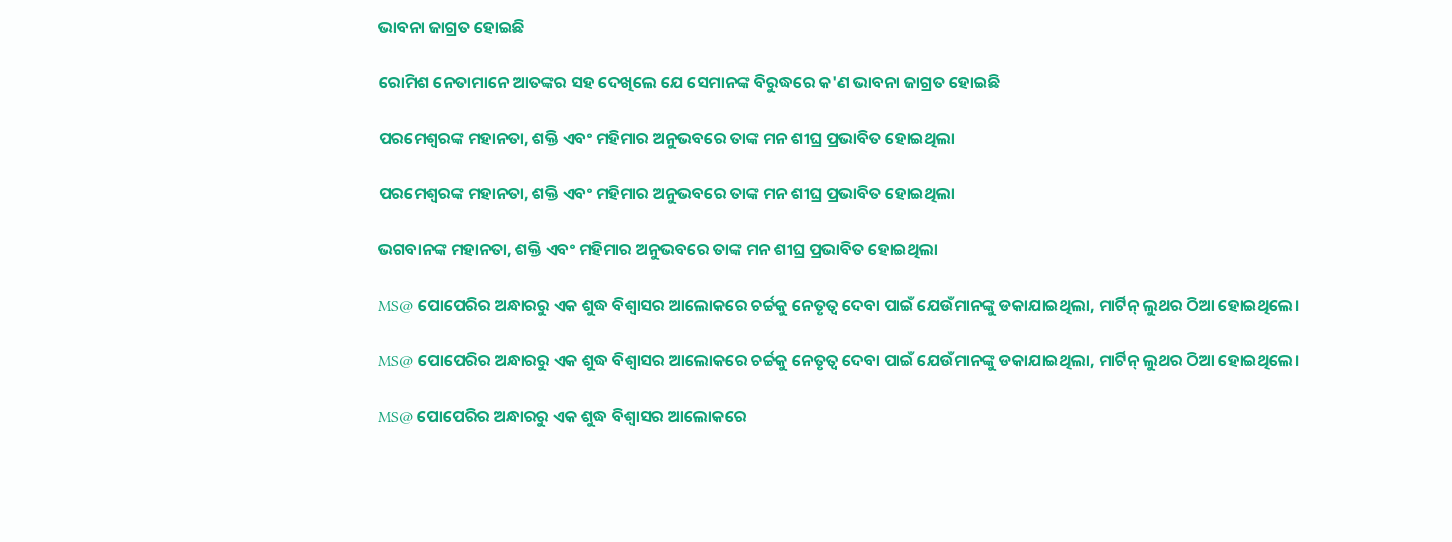ଭାବନା ଜାଗ୍ରତ ହୋଇଛି

ରୋମିଶ ନେତାମାନେ ଆତଙ୍କର ସହ ଦେଖିଲେ ଯେ ସେମାନଙ୍କ ବିରୁଦ୍ଧରେ କ'ଣ ଭାବନା ଜାଗ୍ରତ ହୋଇଛି

ପରମେଶ୍ୱରଙ୍କ ମହାନତା, ଶକ୍ତି ଏବଂ ମହିମାର ଅନୁଭବରେ ତାଙ୍କ ମନ ଶୀଘ୍ର ପ୍ରଭାବିତ ହୋଇଥିଲା

ପରମେଶ୍ୱରଙ୍କ ମହାନତା, ଶକ୍ତି ଏବଂ ମହିମାର ଅନୁଭବରେ ତାଙ୍କ ମନ ଶୀଘ୍ର ପ୍ରଭାବିତ ହୋଇଥିଲା

ଭଗବାନଙ୍କ ମହାନତା, ଶକ୍ତି ଏବଂ ମହିମାର ଅନୁଭବରେ ତାଙ୍କ ମନ ଶୀଘ୍ର ପ୍ରଭାବିତ ହୋଇଥିଲା

MS@ ପୋପେରିର ଅନ୍ଧାରରୁ ଏକ ଶୁଦ୍ଧ ବିଶ୍ୱାସର ଆଲୋକରେ ଚର୍ଚ୍ଚକୁ ନେତୃତ୍ୱ ଦେବା ପାଇଁ ଯେଉଁମାନଙ୍କୁ ଡକାଯାଇଥିଲା, ମାର୍ଟିନ୍ ଲୁଥର ଠିଆ ହୋଇଥିଲେ।

MS@ ପୋପେରିର ଅନ୍ଧାରରୁ ଏକ ଶୁଦ୍ଧ ବିଶ୍ୱାସର ଆଲୋକରେ ଚର୍ଚ୍ଚକୁ ନେତୃତ୍ୱ ଦେବା ପାଇଁ ଯେଉଁମାନଙ୍କୁ ଡକାଯାଇଥିଲା, ମାର୍ଟିନ୍ ଲୁଥର ଠିଆ ହୋଇଥିଲେ।

MS@ ପୋପେରିର ଅନ୍ଧାରରୁ ଏକ ଶୁଦ୍ଧ ବିଶ୍ୱାସର ଆଲୋକରେ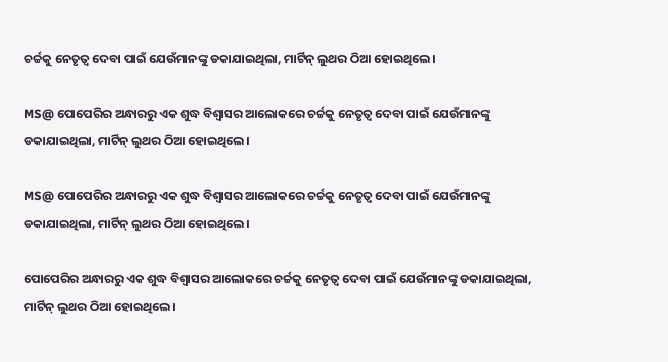ଚର୍ଚ୍ଚକୁ ନେତୃତ୍ୱ ଦେବା ପାଇଁ ଯେଉଁମାନଙ୍କୁ ଡକାଯାଇଥିଲା, ମାର୍ଟିନ୍ ଲୁଥର ଠିଆ ହୋଇଥିଲେ।

MS@ ପୋପେରିର ଅନ୍ଧାରରୁ ଏକ ଶୁଦ୍ଧ ବିଶ୍ୱାସର ଆଲୋକରେ ଚର୍ଚ୍ଚକୁ ନେତୃତ୍ୱ ଦେବା ପାଇଁ ଯେଉଁମାନଙ୍କୁ ଡକାଯାଇଥିଲା, ମାର୍ଟିନ୍ ଲୁଥର ଠିଆ ହୋଇଥିଲେ।

MS@ ପୋପେରିର ଅନ୍ଧାରରୁ ଏକ ଶୁଦ୍ଧ ବିଶ୍ୱାସର ଆଲୋକରେ ଚର୍ଚ୍ଚକୁ ନେତୃତ୍ୱ ଦେବା ପାଇଁ ଯେଉଁମାନଙ୍କୁ ଡକାଯାଇଥିଲା, ମାର୍ଟିନ୍ ଲୁଥର ଠିଆ ହୋଇଥିଲେ।

ପୋପେରିର ଅନ୍ଧାରରୁ ଏକ ଶୁଦ୍ଧ ବିଶ୍ୱାସର ଆଲୋକରେ ଚର୍ଚ୍ଚକୁ ନେତୃତ୍ୱ ଦେବା ପାଇଁ ଯେଉଁମାନଙ୍କୁ ଡକାଯାଇଥିଲା, ମାର୍ଟିନ୍ ଲୁଥର ଠିଆ ହୋଇଥିଲେ।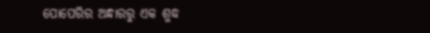ପୋପେରିର ଅନ୍ଧାରରୁ ଏକ ଶୁଦ୍ଧ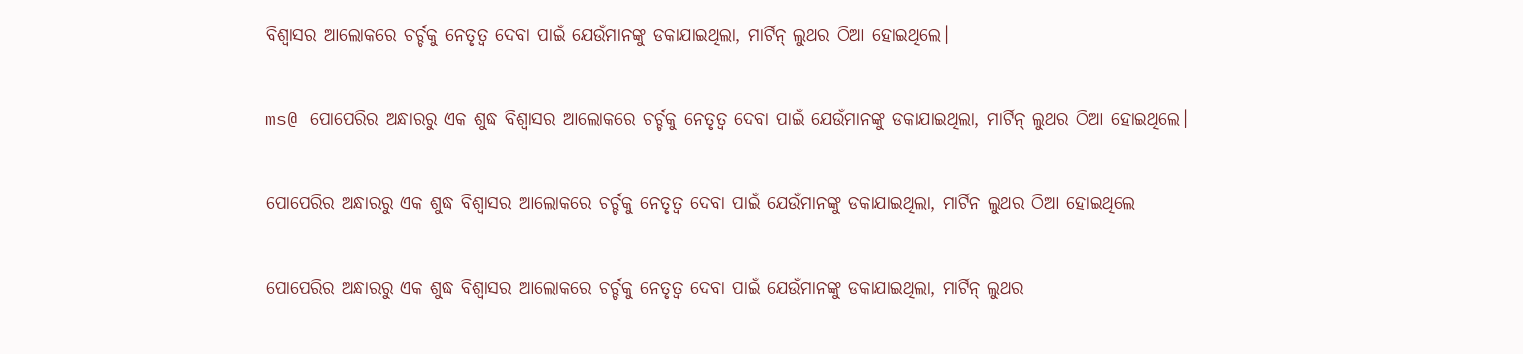ବିଶ୍ୱାସର ଆଲୋକରେ ଚର୍ଚ୍ଚକୁ ନେତୃତ୍ୱ ଦେବା ପାଇଁ ଯେଉଁମାନଙ୍କୁ ଡକାଯାଇଥିଲା, ମାର୍ଟିନ୍ ଲୁଥର ଠିଆ ହୋଇଥିଲେ।

ms@ ପୋପେରିର ଅନ୍ଧାରରୁ ଏକ ଶୁଦ୍ଧ ବିଶ୍ୱାସର ଆଲୋକରେ ଚର୍ଚ୍ଚକୁ ନେତୃତ୍ୱ ଦେବା ପାଇଁ ଯେଉଁମାନଙ୍କୁ ଡକାଯାଇଥିଲା, ମାର୍ଟିନ୍ ଲୁଥର ଠିଆ ହୋଇଥିଲେ।

ପୋପେରିର ଅନ୍ଧାରରୁ ଏକ ଶୁଦ୍ଧ ବିଶ୍ୱାସର ଆଲୋକରେ ଚର୍ଚ୍ଚକୁ ନେତୃତ୍ୱ ଦେବା ପାଇଁ ଯେଉଁମାନଙ୍କୁ ଡକାଯାଇଥିଲା, ମାର୍ଟିନ ଲୁଥର ଠିଆ ହୋଇଥିଲେ

ପୋପେରିର ଅନ୍ଧାରରୁ ଏକ ଶୁଦ୍ଧ ବିଶ୍ୱାସର ଆଲୋକରେ ଚର୍ଚ୍ଚକୁ ନେତୃତ୍ୱ ଦେବା ପାଇଁ ଯେଉଁମାନଙ୍କୁ ଡକାଯାଇଥିଲା, ମାର୍ଟିନ୍ ଲୁଥର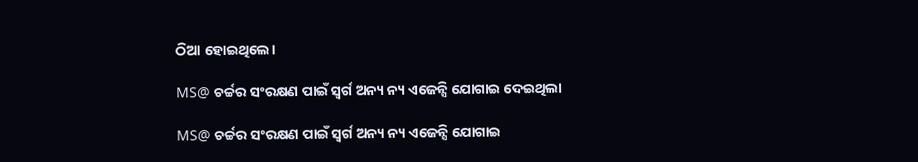ଠିଆ ହୋଇଥିଲେ।

MS@ ଚର୍ଚ୍ଚର ସଂରକ୍ଷଣ ପାଇଁ ସ୍ୱର୍ଗ ଅନ୍ୟ ନ୍ୟ ଏଜେନ୍ସି ଯୋଗାଇ ଦେଇଥିଲା

MS@ ଚର୍ଚ୍ଚର ସଂରକ୍ଷଣ ପାଇଁ ସ୍ୱର୍ଗ ଅନ୍ୟ ନ୍ୟ ଏଜେନ୍ସି ଯୋଗାଇ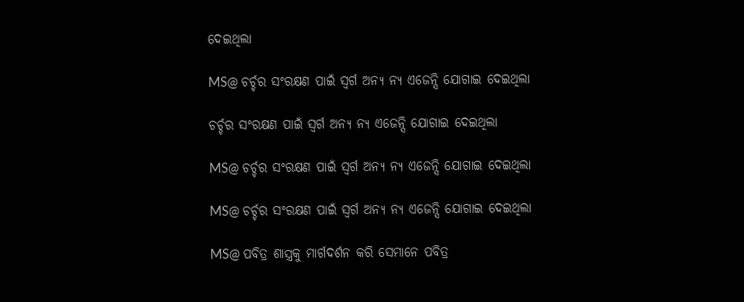ଦେଇଥିଲା

MS@ ଚର୍ଚ୍ଚର ସଂରକ୍ଷଣ ପାଇଁ ସ୍ୱର୍ଗ ଅନ୍ୟ ନ୍ୟ ଏଜେନ୍ସି ଯୋଗାଇ ଦେଇଥିଲା

ଚର୍ଚ୍ଚର ସଂରକ୍ଷଣ ପାଇଁ ସ୍ୱର୍ଗ ଅନ୍ୟ ନ୍ୟ ଏଜେନ୍ସି ଯୋଗାଇ ଦେଇଥିଲା

MS@ ଚର୍ଚ୍ଚର ସଂରକ୍ଷଣ ପାଇଁ ସ୍ୱର୍ଗ ଅନ୍ୟ ନ୍ୟ ଏଜେନ୍ସି ଯୋଗାଇ ଦେଇଥିଲା

MS@ ଚର୍ଚ୍ଚର ସଂରକ୍ଷଣ ପାଇଁ ସ୍ୱର୍ଗ ଅନ୍ୟ ନ୍ୟ ଏଜେନ୍ସି ଯୋଗାଇ ଦେଇଥିଲା

MS@ ପବିତ୍ର ଶାସ୍ତ୍ରକୁ ମାର୍ଗଦର୍ଶନ କରି ସେମାନେ ପବିତ୍ର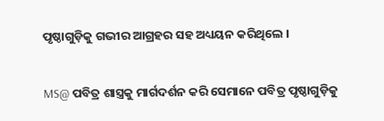ପୃଷ୍ଠାଗୁଡ଼ିକୁ ଗଭୀର ଆଗ୍ରହର ସହ ଅଧ୍ୟୟନ କରିଥିଲେ ।

MS@ ପବିତ୍ର ଶାସ୍ତ୍ରକୁ ମାର୍ଗଦର୍ଶନ କରି ସେମାନେ ପବିତ୍ର ପୃଷ୍ଠାଗୁଡ଼ିକୁ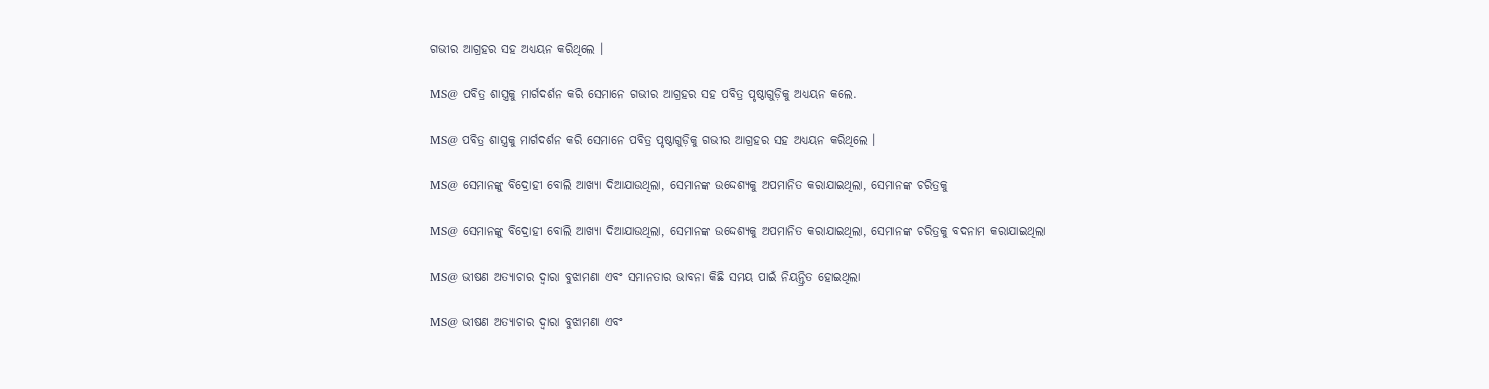ଗଭୀର ଆଗ୍ରହର ସହ ଅଧ୍ୟୟନ କରିଥିଲେ ।

MS@ ପବିତ୍ର ଶାସ୍ତ୍ରକୁ ମାର୍ଗଦର୍ଶନ କରି ସେମାନେ ଗଭୀର ଆଗ୍ରହର ସହ ପବିତ୍ର ପୃଷ୍ଠାଗୁଡ଼ିକୁ ଅଧ୍ୟୟନ କଲେ.

MS@ ପବିତ୍ର ଶାସ୍ତ୍ରକୁ ମାର୍ଗଦର୍ଶନ କରି ସେମାନେ ପବିତ୍ର ପୃଷ୍ଠାଗୁଡ଼ିକୁ ଗଭୀର ଆଗ୍ରହର ସହ ଅଧ୍ୟୟନ କରିଥିଲେ ।

MS@ ସେମାନଙ୍କୁ ବିଦ୍ରୋହୀ ବୋଲି ଆଖ୍ୟା ଦିଆଯାଉଥିଲା, ସେମାନଙ୍କ ଉଦ୍ଦେଶ୍ୟକୁ ଅପମାନିତ କରାଯାଇଥିଲା, ସେମାନଙ୍କ ଚରିତ୍ରକୁ

MS@ ସେମାନଙ୍କୁ ବିଦ୍ରୋହୀ ବୋଲି ଆଖ୍ୟା ଦିଆଯାଉଥିଲା, ସେମାନଙ୍କ ଉଦ୍ଦେଶ୍ୟକୁ ଅପମାନିତ କରାଯାଇଥିଲା, ସେମାନଙ୍କ ଚରିତ୍ରକୁ ବଦନାମ କରାଯାଇଥିଲା

MS@ ଭୀଷଣ ଅତ୍ୟାଚାର ଦ୍ୱାରା ବୁଝାମଣା ଏବଂ ସମାନତାର ଭାବନା କିଛି ସମୟ ପାଇଁ ନିୟନ୍ତ୍ରିତ ହୋଇଥିଲା

MS@ ଭୀଷଣ ଅତ୍ୟାଚାର ଦ୍ୱାରା ବୁଝାମଣା ଏବଂ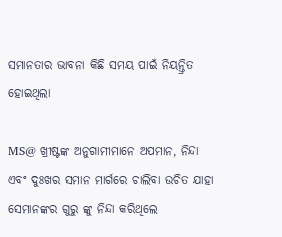ସମାନତାର ଭାବନା କିଛି ସମୟ ପାଇଁ ନିୟନ୍ତ୍ରିତ ହୋଇଥିଲା

MS@ ଖ୍ରୀଷ୍ଟଙ୍କ ଅନୁଗାମୀମାନେ ଅପମାନ, ନିନ୍ଦା ଏବଂ ଦୁଃଖର ସମାନ ମାର୍ଗରେ ଚାଲିବା ଉଚିତ ଯାହା ସେମାନଙ୍କର ଗୁରୁ ଙ୍କୁ ନିନ୍ଦା କରିଥିଲେ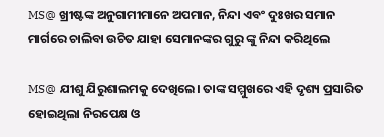MS@ ଖ୍ରୀଷ୍ଟଙ୍କ ଅନୁଗାମୀମାନେ ଅପମାନ, ନିନ୍ଦା ଏବଂ ଦୁଃଖର ସମାନ ମାର୍ଗରେ ଚାଲିବା ଉଚିତ ଯାହା ସେମାନଙ୍କର ଗୁରୁ ଙ୍କୁ ନିନ୍ଦା କରିଥିଲେ

MS@ ଯୀଶୁ ଯିରୁଶାଲମକୁ ଦେଖିଲେ। ତାଙ୍କ ସମ୍ମୁଖରେ ଏହି ଦୃଶ୍ୟ ପ୍ରସାରିତ ହୋଇଥିଲା ନିରପେକ୍ଷ ଓ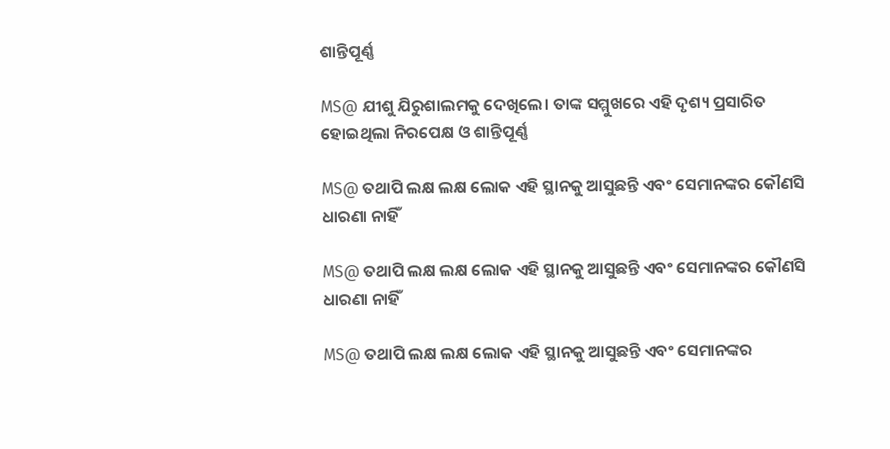ଶାନ୍ତିପୂର୍ଣ୍ଣ

MS@ ଯୀଶୁ ଯିରୁଶାଲମକୁ ଦେଖିଲେ। ତାଙ୍କ ସମ୍ମୁଖରେ ଏହି ଦୃଶ୍ୟ ପ୍ରସାରିତ ହୋଇଥିଲା ନିରପେକ୍ଷ ଓ ଶାନ୍ତିପୂର୍ଣ୍ଣ

MS@ ତଥାପି ଲକ୍ଷ ଲକ୍ଷ ଲୋକ ଏହି ସ୍ଥାନକୁ ଆସୁଛନ୍ତି ଏବଂ ସେମାନଙ୍କର କୌଣସି ଧାରଣା ନାହିଁ

MS@ ତଥାପି ଲକ୍ଷ ଲକ୍ଷ ଲୋକ ଏହି ସ୍ଥାନକୁ ଆସୁଛନ୍ତି ଏବଂ ସେମାନଙ୍କର କୌଣସି ଧାରଣା ନାହିଁ

MS@ ତଥାପି ଲକ୍ଷ ଲକ୍ଷ ଲୋକ ଏହି ସ୍ଥାନକୁ ଆସୁଛନ୍ତି ଏବଂ ସେମାନଙ୍କର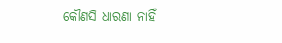କୌଣସି ଧାରଣା ନାହିଁ